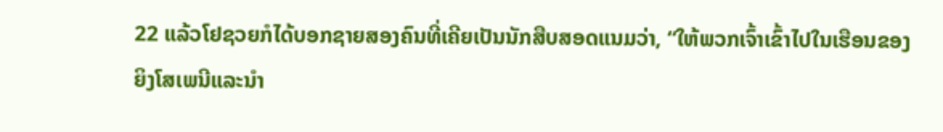22 ແລ້ວໂຢຊວຍກໍໄດ້ບອກຊາຍສອງຄົນທີ່ເຄີຍເປັນນັກສືບສອດແນມວ່າ, “ໃຫ້ພວກເຈົ້າເຂົ້າໄປໃນເຮືອນຂອງຍິງໂສເພນີແລະນຳ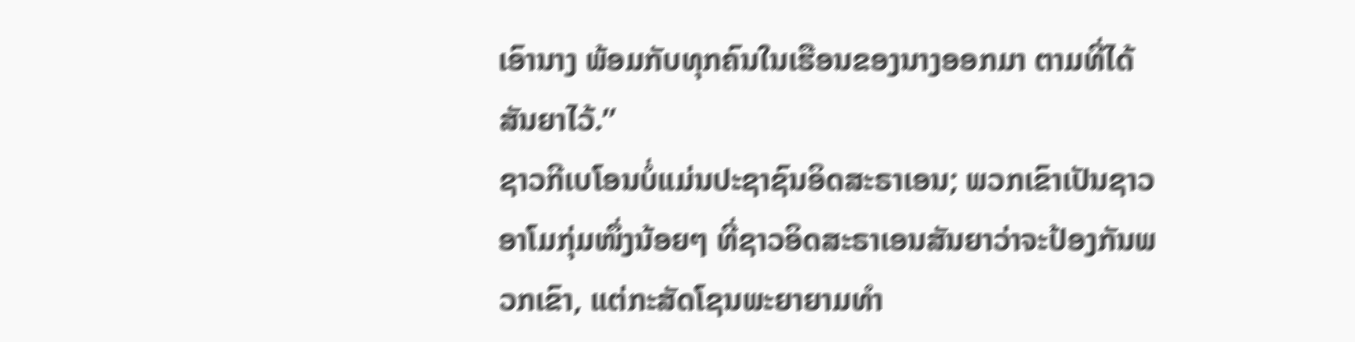ເອົານາງ ພ້ອມກັບທຸກຄົນໃນເຮືອນຂອງນາງອອກມາ ຕາມທີ່ໄດ້ສັນຍາໄວ້.”
ຊາວກີເບໂອນບໍ່ແມ່ນປະຊາຊົນອິດສະຣາເອນ; ພວກເຂົາເປັນຊາວອາໂມກຸ່ມໜຶ່ງນ້ອຍໆ ທີ່ຊາວອິດສະຣາເອນສັນຍາວ່າຈະປ້ອງກັນພວກເຂົາ, ແຕ່ກະສັດໂຊນພະຍາຍາມທຳ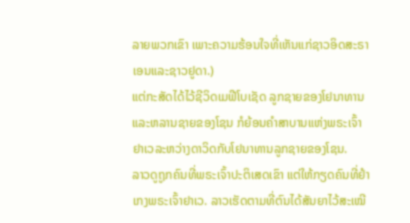ລາຍພວກເຂົາ ເພາະຄວາມຮ້ອນໃຈທີ່ເຫັນແກ່ຊາວອິດສະຣາເອນແລະຊາວຢູດາ.)
ແຕ່ກະສັດໄດ້ໄວ້ຊີວິດເມຟີໂບເຊັດ ລູກຊາຍຂອງໂຢນາທານແລະຫລານຊາຍຂອງໂຊນ ກໍຍ້ອນຄຳສາບານແຫ່ງພຣະເຈົ້າຢາເວລະຫວ່າງດາວິດກັບໂຢນາທານລູກຊາຍຂອງໂຊນ.
ລາວດູຖູກຄົນທີ່ພຣະເຈົ້າປະຕິເສດເຂົາ ແຕ່ໃຫ້ກຽດຄົນທີ່ຢຳເກງພຣະເຈົ້າຢາເວ. ລາວເຮັດຕາມທີ່ຕົນໄດ້ສັນຍາໄວ້ສະເໝີ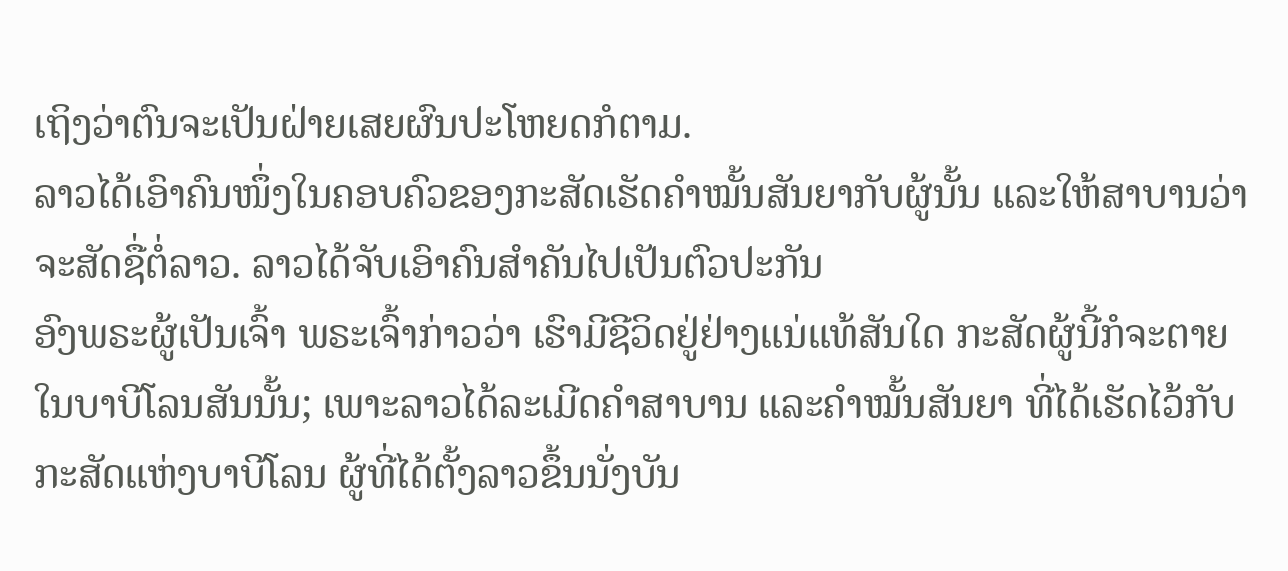ເຖິງວ່າຕົນຈະເປັນຝ່າຍເສຍຜົນປະໂຫຍດກໍຕາມ.
ລາວໄດ້ເອົາຄົນໜຶ່ງໃນຄອບຄົວຂອງກະສັດເຮັດຄຳໝັ້ນສັນຍາກັບຜູ້ນັ້ນ ແລະໃຫ້ສາບານວ່າຈະສັດຊື່ຕໍ່ລາວ. ລາວໄດ້ຈັບເອົາຄົນສຳຄັນໄປເປັນຕົວປະກັນ
ອົງພຣະຜູ້ເປັນເຈົ້າ ພຣະເຈົ້າກ່າວວ່າ ເຮົາມີຊີວິດຢູ່ຢ່າງແນ່ແທ້ສັນໃດ ກະສັດຜູ້ນີ້ກໍຈະຕາຍໃນບາບີໂລນສັນນັ້ນ; ເພາະລາວໄດ້ລະເມີດຄຳສາບານ ແລະຄຳໝັ້ນສັນຍາ ທີ່ໄດ້ເຮັດໄວ້ກັບກະສັດແຫ່ງບາບີໂລນ ຜູ້ທີ່ໄດ້ຕັ້ງລາວຂຶ້ນນັ່ງບັນ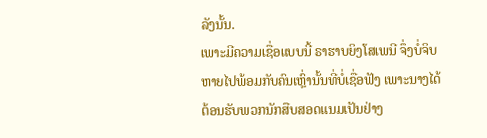ລັງນັ້ນ.
ເພາະມີຄວາມເຊື່ອແບບນີ້ ຣາຮາບຍິງໂສເພນີ ຈຶ່ງບໍ່ຈິບຫາຍໄປພ້ອມກັບຄົນເຫຼົ່ານັ້ນທີ່ບໍ່ເຊື່ອຟັງ ເພາະນາງໄດ້ຕ້ອນຮັບພວກນັກສືບສອດແນມເປັນຢ່າງ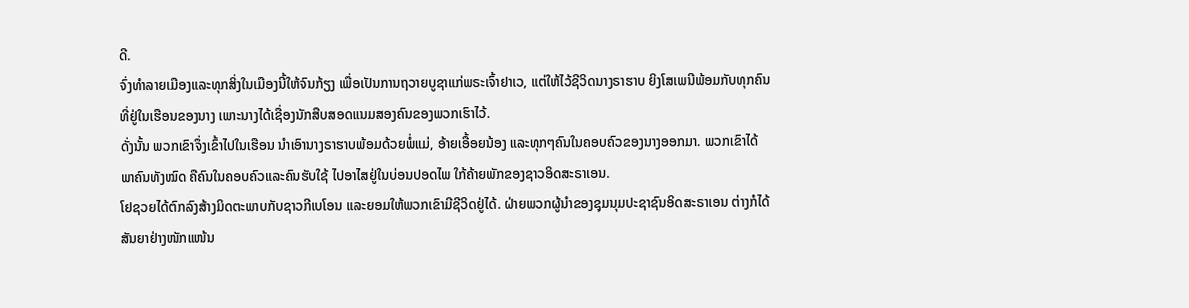ດີ.
ຈົ່ງທຳລາຍເມືອງແລະທຸກສິ່ງໃນເມືອງນີ້ໃຫ້ຈົນກ້ຽງ ເພື່ອເປັນການຖວາຍບູຊາແກ່ພຣະເຈົ້າຢາເວ, ແຕ່ໃຫ້ໄວ້ຊີວິດນາງຣາຮາບ ຍິງໂສເພນີພ້ອມກັບທຸກຄົນທີ່ຢູ່ໃນເຮືອນຂອງນາງ ເພາະນາງໄດ້ເຊື່ອງນັກສືບສອດແນມສອງຄົນຂອງພວກເຮົາໄວ້.
ດັ່ງນັ້ນ ພວກເຂົາຈຶ່ງເຂົ້າໄປໃນເຮືອນ ນຳເອົານາງຣາຮາບພ້ອມດ້ວຍພໍ່ແມ່, ອ້າຍເອື້ອຍນ້ອງ ແລະທຸກໆຄົນໃນຄອບຄົວຂອງນາງອອກມາ. ພວກເຂົາໄດ້ພາຄົນທັງໝົດ ຄືຄົນໃນຄອບຄົວແລະຄົນຮັບໃຊ້ ໄປອາໄສຢູ່ໃນບ່ອນປອດໄພ ໃກ້ຄ້າຍພັກຂອງຊາວອິດສະຣາເອນ.
ໂຢຊວຍໄດ້ຕົກລົງສ້າງມິດຕະພາບກັບຊາວກີເບໂອນ ແລະຍອມໃຫ້ພວກເຂົາມີຊີວິດຢູ່ໄດ້. ຝ່າຍພວກຜູ້ນຳຂອງຊຸມນຸມປະຊາຊົນອິດສະຣາເອນ ຕ່າງກໍໄດ້ສັນຍາຢ່າງໜັກແໜ້ນ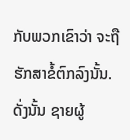ກັບພວກເຂົາວ່າ ຈະຖືຮັກສາຂໍ້ຕົກລົງນັ້ນ.
ດັ່ງນັ້ນ ຊາຍຜູ້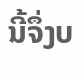ນີ້ຈຶ່ງບ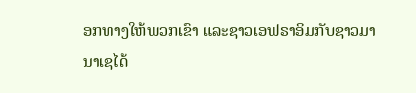ອກທາງໃຫ້ພວກເຂົາ ແລະຊາວເອຟຣາອິມກັບຊາວມານາເຊໄດ້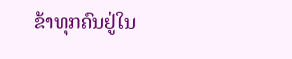ຂ້າທຸກຄົນຢູ່ໃນ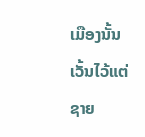ເມືອງນັ້ນ ເວັ້ນໄວ້ແຕ່ຊາຍ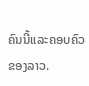ຄົນນີ້ແລະຄອບຄົວຂອງລາວ.